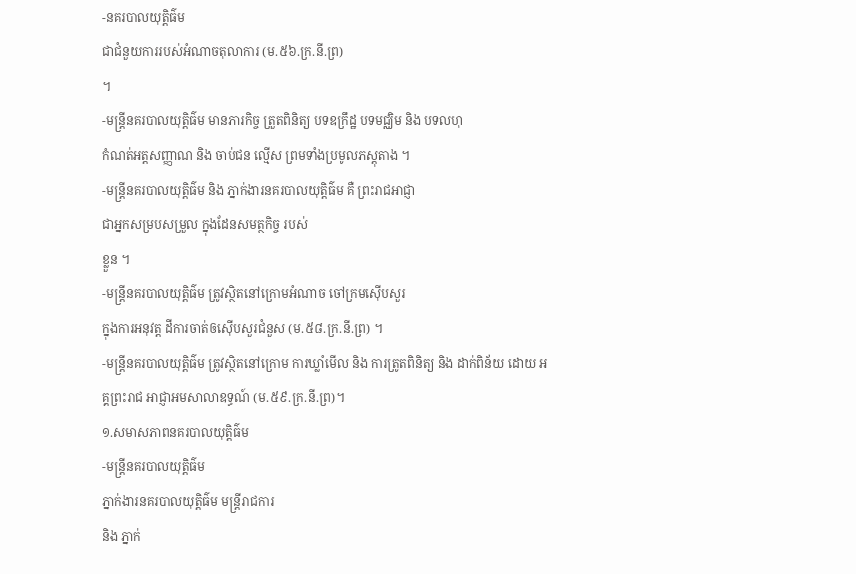-នគរបាលយុត្តិធ៌ម
ជាជំនួយការរបស់អំណាចតុលាការ (ម.៥៦.ក្រ.នី.ព្រ)
។
-មន្ត្រីនគរបាលយុត្តិធ៌ម មានភារកិច្ច ត្រួតពិនិត្យ បទឧក្រឹដ្ឋ បទមជ្ឈិម និង បទលហុ
កំណត់អត្តសញ្ញាណ និង ចាប់ជន ល្មើស ព្រមទាំងប្រមូលភស្តុតាង ។
-មន្រ្តីនគរបាលយុត្តិធ៌ម និង ភ្នាក់ងារនគរបាលយុត្តិធ៌ម គឺ ព្រះរាជអាជ្ញា
ជាអ្នកសម្របសម្រួល ក្នុងដែនសមត្ថកិច្ច របស់
ខ្លួន ។
-មន្រ្តីនគរបាលយុត្តិធ៌ម ត្រូវស្ថិតនៅក្រោមអំណាច ចៅក្រមស៊ើបសួរ
ក្នុងការអនុវត្ត ដីការចាត់ឲស៊ើបសួរជំនួស (ម.៥៨.ក្រ.នី.ព្រ) ។
-មន្រ្តីនគរបាលយុត្តិធ៌ម ត្រូវស្ថិតនៅក្រោម ការឃ្លាំមើល និង ការត្រូតពិនិត្យ និង ដាក់ពិន័យ ដោយ អគ្គព្រះរាជ អាជ្ញាអមសាលាឧទ្ធណ៍ (ម.៥៩.ក្រ.នី.ព្រ)។
១.សមាសភាពនគរបាលយុត្តិធ៌ម
-មន្រ្តីនគរបាលយុត្តិធ៌ម
ភ្នាក់ងារនគរបាលយុត្តិធ៌ម មន្ត្រីរាជការ
និង ភ្នាក់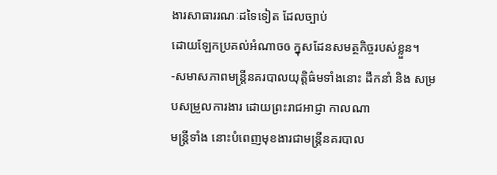ងារសាធាររណៈដទៃទៀត ដែលច្បាប់
ដោយឡែកប្រគល់អំណាចឲ ក្នុសដែនសមត្ថកិច្ចរបស់ខ្លួន។
-សមាសភាពមន្រ្តីនគរបាលយុត្តិធ៌មទាំងនោះ ដឹកនាំ និង សម្របសម្រួលការងារ ដោយព្រះរាជអាជ្ញា កាលណា
មន្ត្រីទាំង នោះបំពេញមុខងារជាមន្ត្រីនគរបាល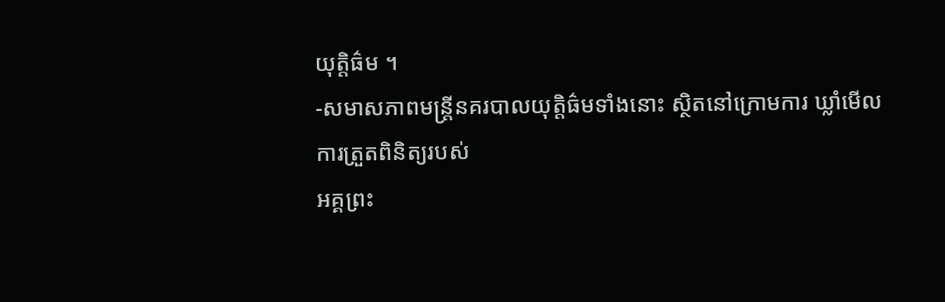យុត្តិធ៌ម ។
-សមាសភាពមន្រ្តីនគរបាលយុត្តិធ៌មទាំងនោះ ស្ថិតនៅក្រោមការ ឃ្លាំមើល
ការត្រួតពិនិត្យរបស់
អគ្គព្រះ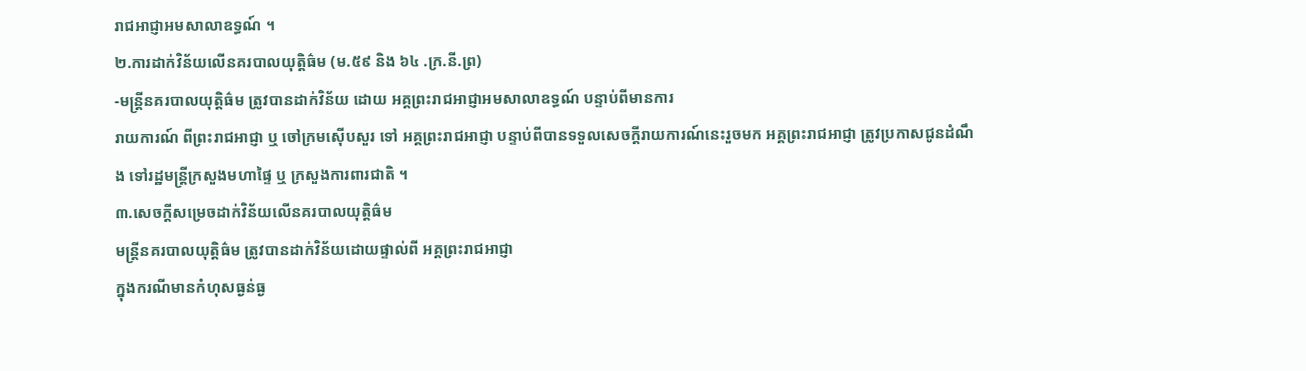រាជអាជ្ញាអមសាលាឧទ្ធណ៍ ។
២.ការដាក់វិន័យលើនគរបាលយុត្តិធ៌ម (ម.៥៩ និង ៦៤ .ក្រ.នី.ព្រ)
-មន្រ្តីនគរបាលយុត្តិធ៌ម ត្រូវបានដាក់វិន័យ ដោយ អគ្គព្រះរាជអាជ្ញាអមសាលាឧទ្ធណ៍ បន្ទាប់ពីមានការ
រាយការណ៍ ពីព្រះរាជអាជ្ញា ឬ ចៅក្រមស៊ើបសួរ ទៅ អគ្គព្រះរាជអាជ្ញា បន្ទាប់ពីបានទទួលសេចក្តីរាយការណ៍នេះរួចមក អគ្គព្រះរាជអាជ្ញា ត្រូវប្រកាសជូនដំណឹង ទៅរដ្ឋមន្ត្រីក្រសួងមហាផ្ទៃ ឬ ក្រសួងការពារជាតិ ។
៣.សេចក្តីសម្រេចដាក់វិន័យលើនគរបាលយុត្តិធ៌ម
មន្រ្តីនគរបាលយុត្តិធ៌ម ត្រូវបានដាក់វិន័យដោយផ្ទាល់ពី អគ្គព្រះរាជអាជ្ញា
ក្នុងករណីមានកំហុសធ្ងន់ធ្ង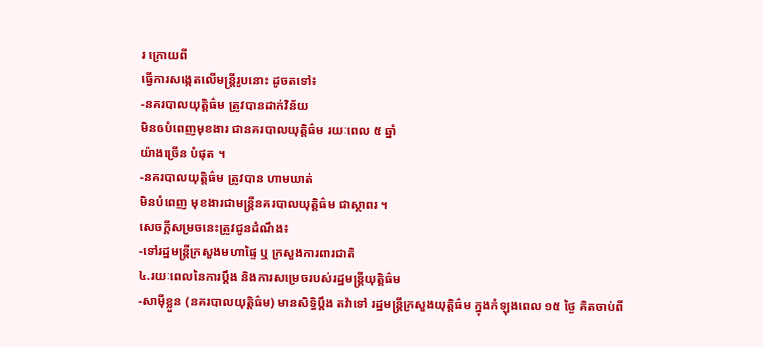រ ក្រោយពី
ធ្វើការសង្កេតលើមន្ត្រីរូបនោះ ដូចតទៅ៖
-នគរបាលយុត្តិធ៌ម ត្រូវបានដាក់វិន័យ
មិនឲបំពេញមុខងារ ជានគរបាលយុត្តិធ៌ម រយៈពេល ៥ ឆ្នាំ
យ៉ាងច្រើន បំផុត ។
-នគរបាលយុត្តិធ៌ម ត្រូវបាន ហាមឃាត់
មិនបំពេញ មុខងារជាមន្ត្រីនគរបាលយុត្តិធ៌ម ជាស្ថាពរ ។
សេចក្តីសម្រចនេះត្រូវជូនដំណឹង៖
-ទៅរដ្ឋមន្ត្រីក្រសួងមហាផ្ទៃ ឬ ក្រសួងការពារជាតិ
៤.រយៈពេលនៃការប្តឹង និងការសម្រេចរបស់រដ្ឋមន្ត្រីយុត្តិធ៌ម
-សាម៉ីខ្លួន (នគរបាលយុត្តិធ៌ម) មានសិទ្ធិប្តឹង តវ៉ាទៅ រដ្ឋមន្ត្រីក្រសួងយុត្តិធ៌ម ក្នុងកំឡុងពេល ១៥ ថ្ងៃ គិតចាប់ពី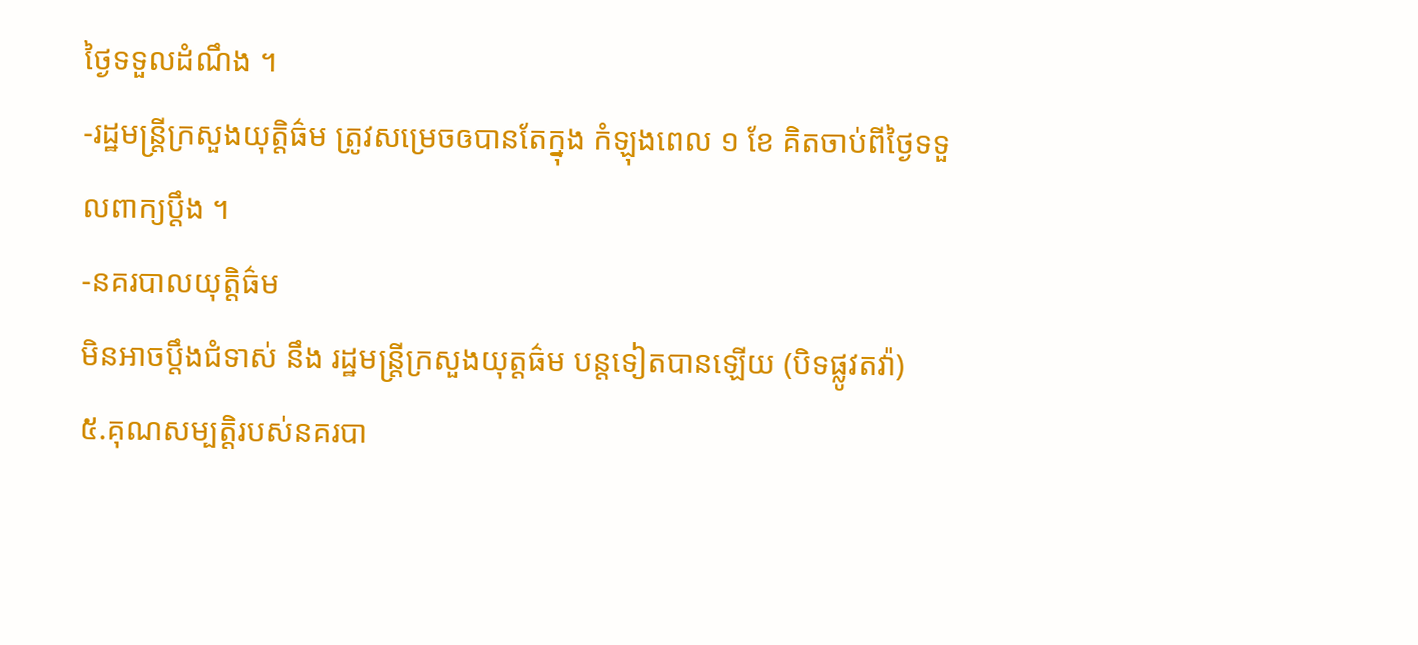ថ្ងៃទទួលដំណឹង ។
-រដ្ឋមន្ត្រីក្រសួងយុត្តិធ៌ម ត្រូវសម្រេចឲបានតែក្នុង កំឡុងពេល ១ ខែ គិតចាប់ពីថ្ងៃទទួលពាក្យប្តឹង ។
-នគរបាលយុត្តិធ៌ម
មិនអាចប្តឹងជំទាស់ នឹង រដ្ឋមន្ត្រីក្រសួងយុត្តធ៌ម បន្តទៀតបានឡើយ (បិទផ្លូវតវ៉ា)
៥.គុណសម្បតិ្តរបស់នគរបា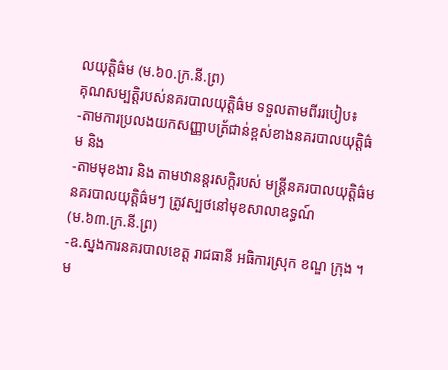លយុត្តិធ៌ម (ម.៦០.ក្រ.នី.ព្រ)
គុណសម្បតិ្តរបស់នគរបាលយុត្តិធ៌ម ទទួលតាមពីររបៀប៖
-តាមការប្រលងយកសញ្ញាបត្រ័ជាន់ខ្ពស់ខាងនគរបាលយុត្តិធ៌ម និង
-តាមមុខងារ និង តាមឋានន្តរសក្តិរបស់ មន្ត្រីនគរបាលយុត្តិធ៌ម
នគរបាលយុត្តិធ៌មៗ ត្រូវស្បថនៅមុខសាលាឧទ្ធណ៍
(ម.៦៣.ក្រ.នី.ព្រ)
-ឧ.ស្នងការនគរបាលខេត្ត រាជធានី អធិការស្រុក ខណ្ឌ ក្រុង ។
ម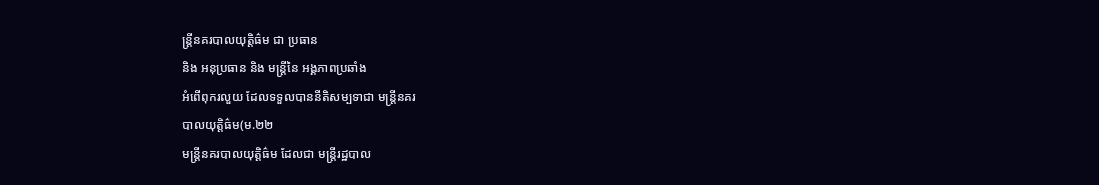ន្ត្រីនគរបាលយុត្តិធ៌ម ជា ប្រធាន
និង អនុប្រធាន និង មន្ត្រីនៃ អង្គភាពប្រឆាំង
អំពើពុករលួយ ដែលទទួលបាននីតិសម្បទាជា មន្ត្រីនគរ
បាលយុត្តិធ៌ម(ម.២២
មន្ត្រីនគរបាលយុត្តិធ៌ម ដែលជា មន្រ្តីរដ្ឋបាល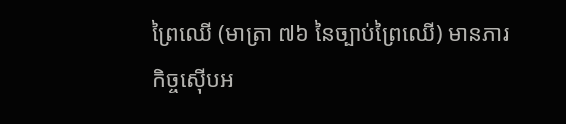ព្រៃឈើ (មាត្រា ៧៦ នៃច្បាប់ព្រៃឈើ) មានភារកិច្ចស៊ើបអ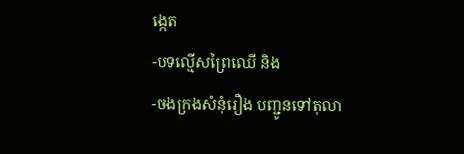ង្កេត
-បទល្មើសព្រៃឈើ និង
-ចងក្រងសំនុំរឿង បញ្ជូនទៅតុលា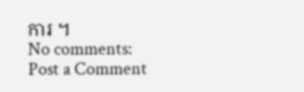ការ ។
No comments:
Post a Comment